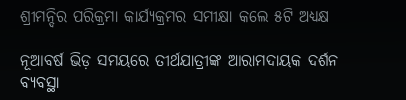ଶ୍ରୀମନ୍ଦିର ପରିକ୍ରମା କାର୍ଯ୍ୟକ୍ରମର ସମୀକ୍ଷା କଲେ ୫ଟି ଅଧ୍ୟକ୍ଷ

ନୂଆବର୍ଷ ଭିଡ଼ ସମୟରେ ତୀର୍ଥଯାତ୍ରୀଙ୍କ ଆରାମଦାୟକ ଦର୍ଶନ ବ୍ୟବସ୍ଥା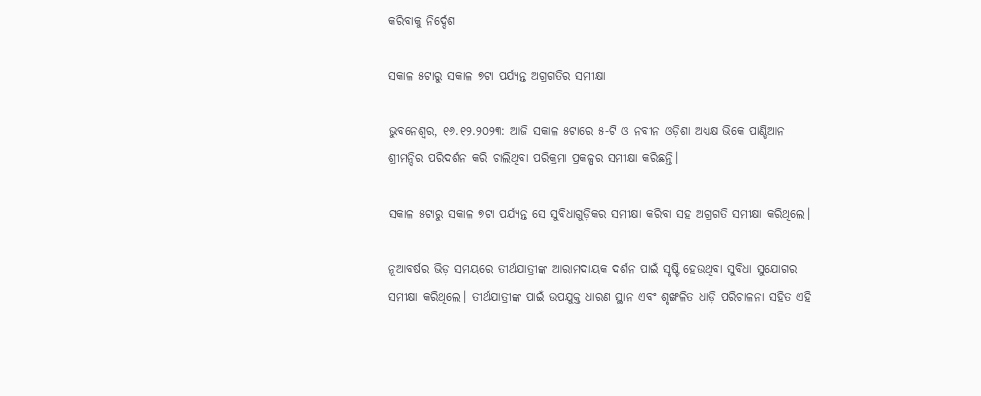କରିବାକୁ ନିର୍ଦ୍ଦେଶ

ସକାଳ ୫ଟାରୁ ସକାଳ ୭ଟା ପର୍ଯ୍ୟନ୍ତ ଅଗ୍ରଗତିର ସମୀକ୍ଷା

ଭୁବନେଶ୍ଵର, ୧୬.୧୨.୨୦୨୩: ଆଜି ସକାଳ ୫ଟାରେ ୫-ଟି ଓ ନବୀନ ଓଡ଼ିଶା ଅଧ୍ୟକ୍ଷ ଭିକେ ପାଣ୍ଡିଆନ ଶ୍ରୀମନ୍ଦିର ପରିଦର୍ଶନ କରି ଚାଲିଥିବା ପରିକ୍ରମା ପ୍ରକଳ୍ପର ସମୀକ୍ଷା କରିଛନ୍ତି।

ସକାଳ ୫ଟାରୁ ସକାଳ ୭ଟା ପର୍ଯ୍ୟନ୍ତ ସେ ସୁବିଧାଗୁଡ଼ିକର ସମୀକ୍ଷା କରିବା ସହ ଅଗ୍ରଗତି ସମୀକ୍ଷା କରିଥିଲେ।

ନୂଆବର୍ଷର ଭିଡ଼ ସମୟରେ ତୀର୍ଥଯାତ୍ରୀଙ୍କ ଆରାମଦାୟକ ଦର୍ଶନ ପାଇଁ ସୃଷ୍ଟି ହେଉଥିବା ସୁବିଧା ସୁଯୋଗର ସମୀକ୍ଷା କରିଥିଲେ। ତୀର୍ଥଯାତ୍ରୀଙ୍କ ପାଇଁ ଉପଯୁକ୍ତ ଧାରଣ ସ୍ଥାନ ଏବଂ ଶୃଙ୍ଖଳିତ ଧାଡ଼ି ପରିଚାଳନା ସହିତ ଏହି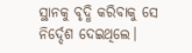ସ୍ଥାନକୁ ବୃଦ୍ଧି କରିବାକୁ ସେ ନିର୍ଦ୍ଦେଶ ଦେଇଥିଲେ।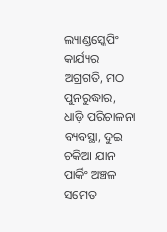ଲ୍ୟାଣ୍ଡସ୍କେପିଂ କାର୍ଯ୍ୟର ଅଗ୍ରଗତି, ମଠ ପୁନରୁଦ୍ଧାର, ଧାଡ଼ି ପରିଚାଳନା ବ୍ୟବସ୍ଥା, ଦୁଇ ଚକିଆ ଯାନ ପାର୍କିଂ ଅଞ୍ଚଳ ସମେତ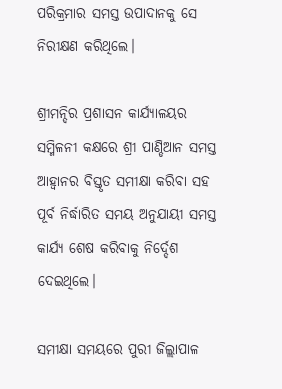ପରିକ୍ରମାର ସମସ୍ତ ଉପାଦାନକୁ ସେ ନିରୀକ୍ଷଣ କରିଥିଲେ।

ଶ୍ରୀମନ୍ଦିର ପ୍ରଶାସନ କାର୍ଯ୍ୟାଳୟର ସମ୍ମିଳନୀ କକ୍ଷରେ ଶ୍ରୀ ପାଣ୍ଡିଆନ ସମସ୍ତ ଆହ୍ୱାନର ବିସ୍ତୃତ ସମୀକ୍ଷା କରିବା ସହ ପୂର୍ବ ନିର୍ଦ୍ଧାରିତ ସମୟ ଅନୁଯାୟୀ ସମସ୍ତ କାର୍ଯ୍ୟ ଶେଷ କରିବାକୁ ନିର୍ଦ୍ଦେଶ ଦେଇଥିଲେ।

ସମୀକ୍ଷା ସମୟରେ ପୁରୀ ଜିଲ୍ଲାପାଳ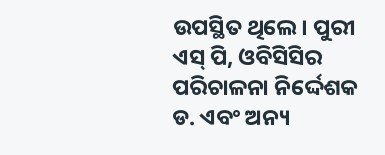ଉପସ୍ଥିତ ଥିଲେ। ପୁରୀ ଏସ୍ ପି, ଓବିସିସିର ପରିଚାଳନା ନିର୍ଦ୍ଦେଶକ ଡ. ଏବଂ ଅନ୍ୟ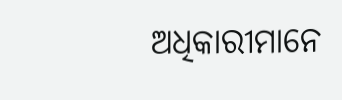ଅଧିକାରୀମାନେ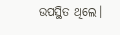ଉପସ୍ଥିତ ଥିଲେ।